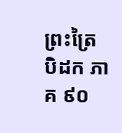ព្រះត្រៃបិដក ភាគ ៩០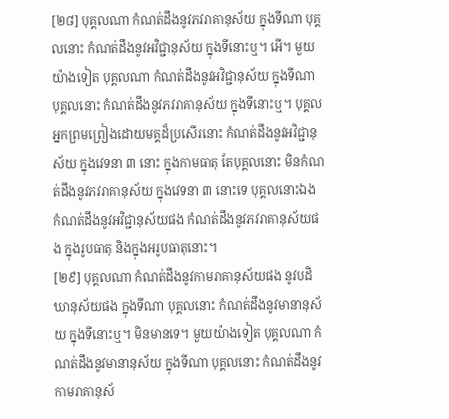[២៨] បុគ្គលណា កំណត់ដឹងនូវភវរាគានុស័យ ក្នុងទីណា បុគ្គលនោះ កំណត់ដឹងនូវអវិជ្ជានុស័យ ក្នុងទីនោះឬ។ អើ។ មួយយ៉ាងទៀត បុគ្គលណា កំណត់ដឹងនូវអវិជ្ជានុស័យ ក្នុងទីណា បុគ្គលនោះ កំណត់ដឹងនូវភវរាគានុស័យ ក្នុងទីនោះឬ។ បុគ្គលអ្នកព្រមព្រៀងដោយមគ្គដ៏ប្រសើរនោះ កំណត់ដឹងនូវអវិជ្ជានុស័យ ក្នុងវេទនា ៣ នោះ ក្នុងកាមធាតុ តែបុគ្គលនោះ មិនកំណត់ដឹងនូវភវរាគានុស័យ ក្នុងវេទនា ៣ នោះទេ បុគ្គលនោះឯង កំណត់ដឹងនូវអវិជ្ជានុស័យផង កំណត់ដឹងនូវភវរាគានុស័យផង ក្នុងរូបធាតុ និងក្នុងអរូបធាតុនោះ។
[២៩] បុគ្គលណា កំណត់ដឹងនូវកាមរាគានុស័យផង នូវបដិឃានុស័យផង ក្នុងទីណា បុគ្គលនោះ កំណត់ដឹងនូវមានានុស័យ ក្នុងទីនោះឬ។ មិនមានទេ។ មួយយ៉ាងទៀត បុគ្គលណា កំណត់ដឹងនូវមានានុស័យ ក្នុងទីណា បុគ្គលនោះ កំណត់ដឹងនូវកាមរាគានុស័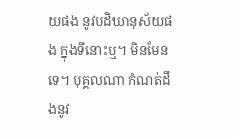យផង នូវបដិឃានុស័យផង ក្នុងទីនោះឬ។ មិនមែនទេ។ បុគ្គលណា កំណត់ដឹងនូវ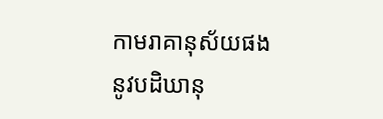កាមរាគានុស័យផង នូវបដិឃានុ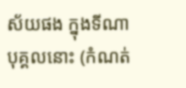ស័យផង ក្នុងទីណា បុគ្គលនោះ (កំណត់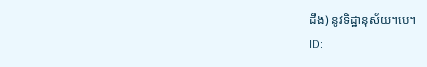ដឹង) នូវទិដ្ឋានុស័យ។បេ។
ID: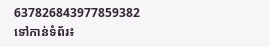637826843977859382
ទៅកាន់ទំព័រ៖